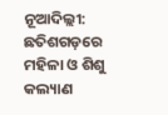ନୂଆଦିଲ୍ଲୀ: ଛତିଶଗଡ଼ରେ ମହିଳା ଓ ଶିଶୁ କଲ୍ୟାଣ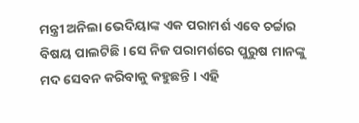ମନ୍ତ୍ରୀ ଅନିଲା ଭେଦିୟାଙ୍କ ଏକ ପରାମର୍ଶ ଏବେ ଚର୍ଚ୍ଚାର ବିଷୟ ପାଲଟିଛି । ସେ ନିଜ ପରାମର୍ଶରେ ପୁରୁଷ ମାନଙ୍କୁ ମଦ ସେବନ କରିବାକୁ କହୁଛନ୍ତି । ଏହି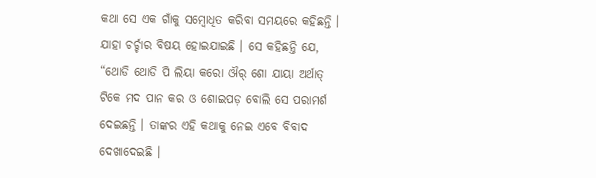କଥା ସେ ଏକ ଗାଁକୁ ସମ୍ବୋଧିତ କରିବା ସମୟରେ କହିଛନ୍ତି । ଯାହା ଚର୍ଚ୍ଚାର ବିଷୟ ହୋଇଯାଇଛି । ସେ କହିଛନ୍ତି ଯେ, “ଥୋଡି ଥୋଡି ପି ଲିୟା କରୋ ଔର୍ ଶୋ ଯାୟା ଅର୍ଥାତ୍ ଟିକେ ମଦ ପାନ କର ଓ ଶୋଇପଡ଼ ବୋଲି ସେ ପରାମର୍ଶ ଦେଇଛନ୍ତି । ତାଙ୍କର ଏହି କଥାକୁ ନେଇ ଏବେ ବିବାଦ ଦେଖାଦେଇଛି ।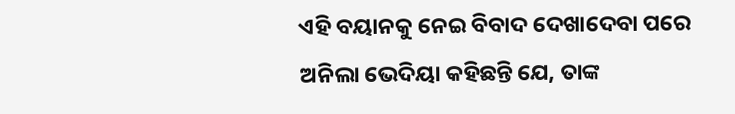ଏହି ବୟାନକୁ ନେଇ ବିବାଦ ଦେଖାଦେବା ପରେ ଅନିଲା ଭେଦିୟା କହିଛନ୍ତି ଯେ, ତାଙ୍କ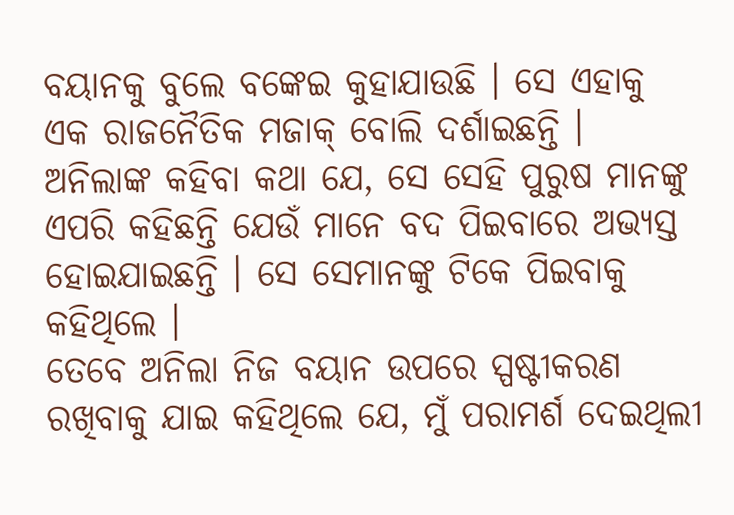ବୟାନକୁ ବୁଲେ ବଙ୍କେଇ କୁହାଯାଉଛି । ସେ ଏହାକୁ ଏକ ରାଜନୈତିକ ମଜାକ୍ ବୋଲି ଦର୍ଶାଇଛନ୍ତି । ଅନିଲାଙ୍କ କହିବା କଥା ଯେ, ସେ ସେହି ପୁରୁଷ ମାନଙ୍କୁ ଏପରି କହିଛନ୍ତି ଯେଉଁ ମାନେ ବଦ ପିଇବାରେ ଅଭ୍ୟସ୍ତ ହୋଇଯାଇଛନ୍ତି । ସେ ସେମାନଙ୍କୁ ଟିକେ ପିଇବାକୁ କହିଥିଲେ ।
ତେବେ ଅନିଲା ନିଜ ବୟାନ ଉପରେ ସ୍ପଷ୍ଟୀକରଣ ରଖିବାକୁ ଯାଇ କହିଥିଲେ ଯେ, ମୁଁ ପରାମର୍ଶ ଦେଇଥିଲୀ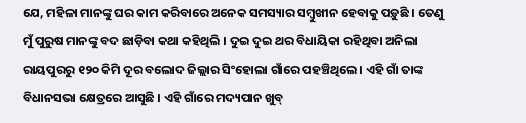ଯେ, ମହିଳା ମାନଙ୍କୁ ଘର କାମ କରିବାରେ ଅନେକ ସମସ୍ୟାର ସମ୍ବୁଖୀନ ହେବାକୁ ପଡ଼ୁଛି । ତେଣୁ ମୁଁ ପୁରୁଷ ମାନଙ୍କୁ ବଦ ଛାଡ଼ିବା କଥା କହିଥିଲି । ଦୁଇ ଦୁଇ ଥର ବିଧାୟିକା ରହିଥିବା ଅନିଲା ରାୟପୁରରୁ ୧୨୦ କିମି ଦୂର ବଲୋଦ ଜିଲ୍ଲାର ସିଂହୋଲା ଗାଁରେ ପହଞ୍ଚିଥିଲେ । ଏହି ଗାଁ ତାଙ୍କ ବିଧାନସଭା କ୍ଷେତ୍ରରେ ଆସୁଛି । ଏହି ଗାଁରେ ମଦ୍ୟପାନ ଖୁବ୍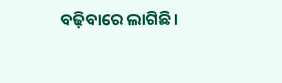ବଢ଼ିବାରେ ଲାଗିଛି ।